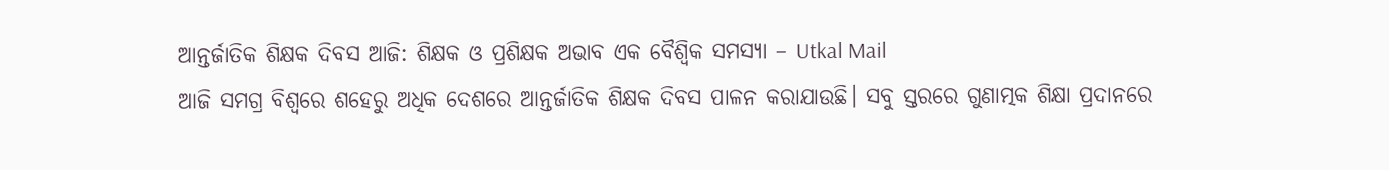ଆନ୍ତର୍ଜାତିକ ଶିକ୍ଷକ ଦିବସ ଆଜି: ଶିକ୍ଷକ ଓ ପ୍ରଶିକ୍ଷକ ଅଭାବ ଏକ ବୈଶ୍ବିକ ସମସ୍ୟା – Utkal Mail
ଆଜି ସମଗ୍ର ବିଶ୍ବରେ ଶହେରୁ ଅଧିକ ଦେଶରେ ଆନ୍ତର୍ଜାତିକ ଶିକ୍ଷକ ଦିବସ ପାଳନ କରାଯାଉଛି। ସବୁ ସ୍ତରରେ ଗୁଣାତ୍ମକ ଶିକ୍ଷା ପ୍ରଦାନରେ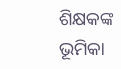ଶିକ୍ଷକଙ୍କ ଭୂମିକା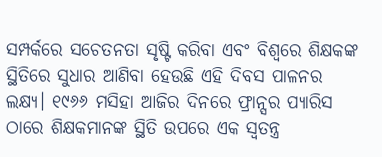ସମ୍ପର୍କରେ ସଚେତନତା ସୃଷ୍ଟି କରିବା ଏବଂ ବିଶ୍ବରେ ଶିକ୍ଷକଙ୍କ ସ୍ଥିତିରେ ସୁଧାର ଆଣିବା ହେଉଛି ଏହି ଦିବସ ପାଳନର ଲକ୍ଷ୍ୟ। ୧୯୬୬ ମସିହା ଆଜିର ଦିନରେ ଫ୍ରାନ୍ସର ପ୍ୟାରିସ ଠାରେ ଶିକ୍ଷକମାନଙ୍କ ସ୍ଥିତି ଉପରେ ଏକ ସ୍ବତନ୍ତ୍ର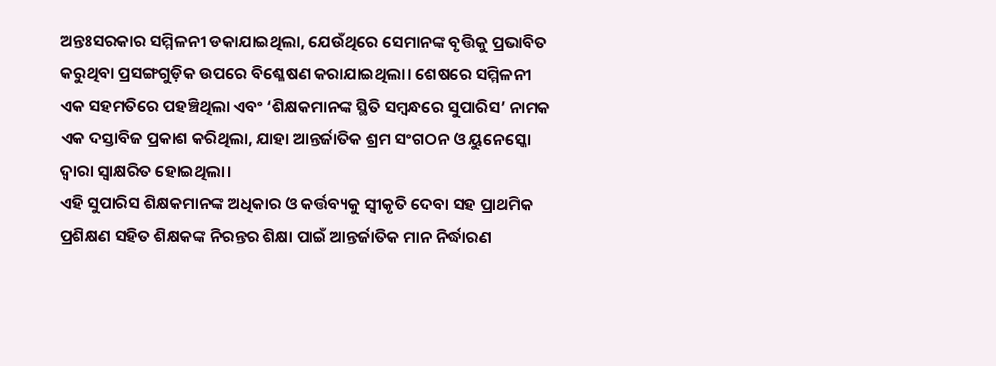ଅନ୍ତଃସରକାର ସମ୍ମିଳନୀ ଡକାଯାଇଥିଲା, ଯେଉଁଥିରେ ସେମାନଙ୍କ ବୃତ୍ତିକୁ ପ୍ରଭାବିତ କରୁଥିବା ପ୍ରସଙ୍ଗଗୁଡ଼ିକ ଉପରେ ବିଶ୍ଳେଷଣ କରାଯାଇଥିଲା। ଶେଷରେ ସମ୍ମିଳନୀ ଏକ ସହମତିରେ ପହଞ୍ଚିଥିଲା ଏବଂ ‘ଶିକ୍ଷକମାନଙ୍କ ସ୍ଥିତି ସମ୍ବନ୍ଧରେ ସୁପାରିସ’ ନାମକ ଏକ ଦସ୍ତାବିଜ ପ୍ରକାଶ କରିଥିଲା, ଯାହା ଆନ୍ତର୍ଜାତିକ ଶ୍ରମ ସଂଗଠନ ଓ ୟୁନେସ୍କୋ ଦ୍ବାରା ସ୍ବାକ୍ଷରିତ ହୋଇଥିଲା।
ଏହି ସୁପାରିସ ଶିକ୍ଷକମାନଙ୍କ ଅଧିକାର ଓ କର୍ତ୍ତବ୍ୟକୁ ସ୍ବୀକୃତି ଦେବା ସହ ପ୍ରାଥମିକ ପ୍ରଶିକ୍ଷଣ ସହିତ ଶିକ୍ଷକଙ୍କ ନିରନ୍ତର ଶିକ୍ଷା ପାଇଁ ଆନ୍ତର୍ଜାତିକ ମାନ ନିର୍ଦ୍ଧାରଣ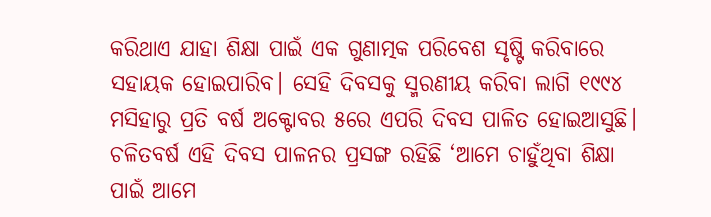କରିଥାଏ ଯାହା ଶିକ୍ଷା ପାଇଁ ଏକ ଗୁଣାତ୍ମକ ପରିବେଶ ସୃଷ୍ଟି କରିବାରେ ସହାୟକ ହୋଇପାରିବ। ସେହି ଦିବସକୁ ସ୍ମରଣୀୟ କରିବା ଲାଗି ୧୯୯୪ ମସିହାରୁ ପ୍ରତି ବର୍ଷ ଅକ୍ଟୋବର ୫ରେ ଏପରି ଦିବସ ପାଳିତ ହୋଇଆସୁଛି। ଚଳିତବର୍ଷ ଏହି ଦିବସ ପାଳନର ପ୍ରସଙ୍ଗ ରହିଛି ‘ଆମେ ଚାହୁଁଥିବା ଶିକ୍ଷା ପାଇଁ ଆମେ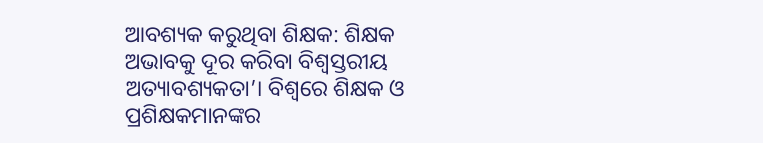ଆବଶ୍ୟକ କରୁଥିବା ଶିକ୍ଷକ: ଶିକ୍ଷକ ଅଭାବକୁ ଦୂର କରିବା ବିଶ୍ବସ୍ତରୀୟ ଅତ୍ୟାବଶ୍ୟକତା’। ବିଶ୍ବରେ ଶିକ୍ଷକ ଓ ପ୍ରଶିକ୍ଷକମାନଙ୍କର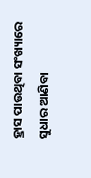ହ୍ରାସ ପାଉଥିବା ସଂଖ୍ୟାରେ ସୁଧାର ଆଣିବା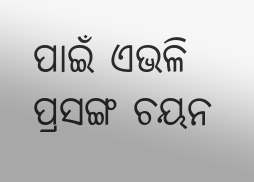ପାଇଁ ଏଭଳି ପ୍ରସଙ୍ଗ ଚୟନ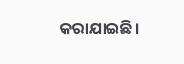କରାଯାଇଛି।